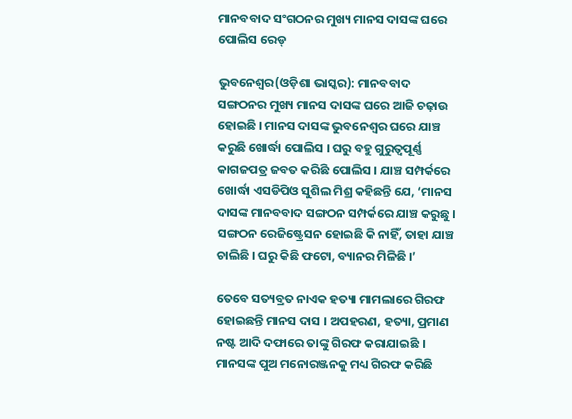ମାନବବାଦ ସଂଗଠନର ମୁଖ୍ୟ ମାନସ ଦାସଙ୍କ ଘରେ ପୋଲିସ ରେଡ୍

ଭୁବନେଶ୍ୱର(ଓଡ଼ିଶା ଭାସ୍କର): ମାନବବାଦ ସଙ୍ଗଠନର ମୁଖ୍ୟ ମାନସ ଦାସଙ୍କ ଘରେ ଆଜି ଚଢ଼ାଉ ହୋଇଛି । ମାନସ ଦାସଙ୍କ ଭୁବନେଶ୍ୱର ଘରେ ଯାଞ୍ଚ କରୁଛି ଖୋର୍ଦ୍ଧା ପୋଲିସ । ଘରୁ ବହୁ ଗୁରୁତ୍ୱପୂର୍ଣ୍ଣ କାଗଜପତ୍ର ଜବତ କରିଛି ପୋଲିସ । ଯାଞ୍ଚ ସମ୍ପର୍କରେ ଖୋର୍ଦ୍ଧା ଏସଡିପିଓ ସୁଶିଲ ମିଶ୍ର କହିଛନ୍ତି ଯେ, ‘ମାନସ ଦାସଙ୍କ ମାନବବାଦ ସଙ୍ଗଠନ ସମ୍ପର୍କରେ ଯାଞ୍ଚ କରୁଛୁ । ସଙ୍ଗଠନ ରେଜିଷ୍ଟ୍ରେସନ ହୋଇଛି କି ନାହିଁ, ତାହା ଯାଞ୍ଚ ଚାଲିଛି । ଘରୁ କିଛି ଫଟୋ, ବ୍ୟାନର ମିଳିଛି ।’

ତେବେ ସତ୍ୟବ୍ରତ ନାଏକ ହତ୍ୟା ମାମଲାରେ ଗିରଫ ହୋଇଛନ୍ତି ମାନସ ଦାସ । ଅପହରଣ, ହତ୍ୟା, ପ୍ରମାଣ ନଷ୍ଟ ଆଦି ଦଫାରେ ତାଙ୍କୁ ଗିରଫ କରାଯାଇଛି । ମାନସଙ୍କ ପୁଅ ମନୋରଞ୍ଜନକୁ ମଧ୍ୟ ଗିରଫ କରିଛି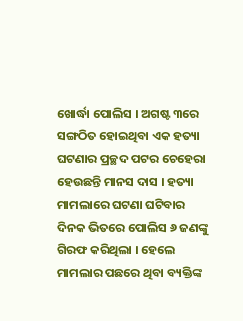ଖୋର୍ଦ୍ଧା ପୋଲିସ । ଅଗଷ୍ଟ ୩ରେ ସଙ୍ଗଠିତ ହୋଇଥିବା ଏକ ହତ୍ୟା ଘଟଣାର ପ୍ରଚ୍ଛଦ ପଟର ଚେହେରା ହେଉଛନ୍ତି ମାନସ ଦାସ । ହତ୍ୟା ମାମଲାରେ ଘଟଣା ଘଟିବାର ଦିନକ ଭିତରେ ପୋଲିସ ୬ ଜଣଙ୍କୁ ଗିରଫ କରିଥିଲା । ହେଲେ ମାମଲାର ପଛରେ ଥିବା ବ୍ୟକ୍ତିଙ୍କ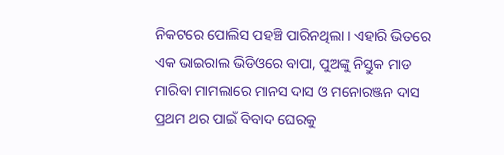ନିକଟରେ ପୋଲିସ ପହଞ୍ଚି ପାରିନଥିଲା । ଏହାରି ଭିତରେ ଏକ ଭାଇରାଲ ଭିଡିଓରେ ବାପା, ପୁଅଙ୍କୁ ନିସ୍ତୁକ ମାଡ ମାରିବା ମାମଲାରେ ମାନସ ଦାସ ଓ ମନୋରଞ୍ଜନ ଦାସ ପ୍ରଥମ ଥର ପାଇଁ ବିବାଦ ଘେରକୁ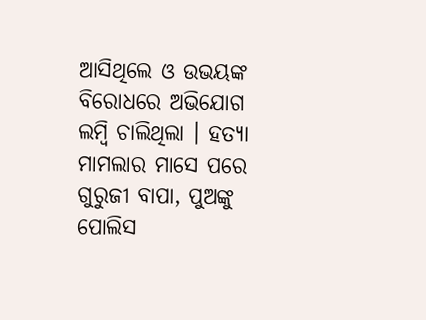ଆସିଥିଲେ ଓ ଉଭୟଙ୍କ ବିରୋଧରେ ଅଭିଯୋଗ ଲମ୍ବି ଚାଲିଥିଲା । ହତ୍ୟା ମାମଲାର ମାସେ ପରେ ଗୁରୁଜୀ ବାପା, ପୁଅଙ୍କୁ ପୋଲିସ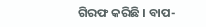ଗିରଫ କରିଛି । ବାପ-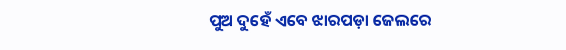ପୁଅ ଦୁହେଁ ଏବେ ଝାରପଡ଼ା ଜେଲରେ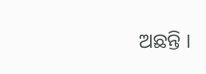ଅଛନ୍ତି ।